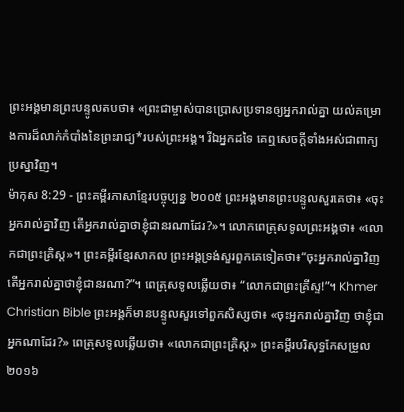ព្រះអង្គមានព្រះបន្ទូលតបថា៖ «ព្រះជាម្ចាស់បានប្រោសប្រទានឲ្យអ្នករាល់គ្នា យល់គម្រោងការដ៏លាក់កំបាំងនៃព្រះរាជ្យ*របស់ព្រះអង្គ។ រីឯអ្នកដទៃ គេឮសេចក្ដីទាំងអស់ជាពាក្យប្រស្នាវិញ។
ម៉ាកុស 8:29 - ព្រះគម្ពីរភាសាខ្មែរបច្ចុប្បន្ន ២០០៥ ព្រះអង្គមានព្រះបន្ទូលសួរគេថា៖ «ចុះអ្នករាល់គ្នាវិញ តើអ្នករាល់គ្នាថាខ្ញុំជានរណាដែរ?»។ លោកពេត្រុសទូលព្រះអង្គថា៖ «លោកជាព្រះគ្រិស្ត»។ ព្រះគម្ពីរខ្មែរសាកល ព្រះអង្គទ្រង់សួរពួកគេទៀតថា៖“ចុះអ្នករាល់គ្នាវិញ តើអ្នករាល់គ្នាថាខ្ញុំជានរណា?”។ ពេត្រុសទូលឆ្លើយថា៖ “លោកជាព្រះគ្រីស្ទ!”។ Khmer Christian Bible ព្រះអង្គក៏មានបន្ទូលសួរទៅពួកសិស្សថា៖ «ចុះអ្នករាល់គ្នាវិញ ថាខ្ញុំជាអ្នកណាដែរ?» ពេត្រុសទូលឆ្លើយថា៖ «លោកជាព្រះគ្រិស្ដ» ព្រះគម្ពីរបរិសុទ្ធកែសម្រួល ២០១៦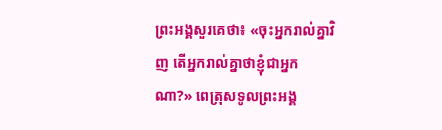ព្រះអង្គសួរគេថា៖ «ចុះអ្នករាល់គ្នាវិញ តើអ្នករាល់គ្នាថាខ្ញុំជាអ្នកណា?» ពេត្រុសទូលព្រះអង្គ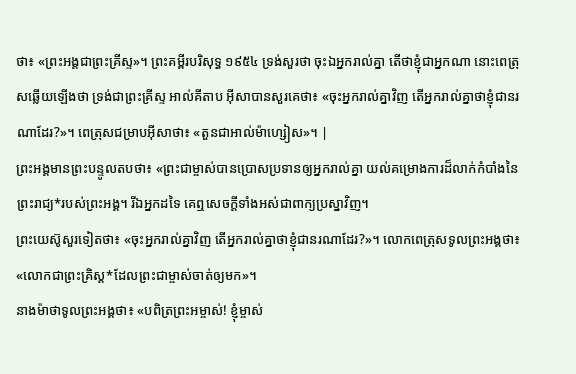ថា៖ «ព្រះអង្គជាព្រះគ្រីស្ទ»។ ព្រះគម្ពីរបរិសុទ្ធ ១៩៥៤ ទ្រង់សួរថា ចុះឯអ្នករាល់គ្នា តើថាខ្ញុំជាអ្នកណា នោះពេត្រុសឆ្លើយឡើងថា ទ្រង់ជាព្រះគ្រីស្ទ អាល់គីតាប អ៊ីសាបានសួរគេថា៖ «ចុះអ្នករាល់គ្នាវិញ តើអ្នករាល់គ្នាថាខ្ញុំជានរណាដែរ?»។ ពេត្រុសជម្រាបអ៊ីសាថា៖ «តួនជាអាល់ម៉ាហ្សៀស»។ |
ព្រះអង្គមានព្រះបន្ទូលតបថា៖ «ព្រះជាម្ចាស់បានប្រោសប្រទានឲ្យអ្នករាល់គ្នា យល់គម្រោងការដ៏លាក់កំបាំងនៃព្រះរាជ្យ*របស់ព្រះអង្គ។ រីឯអ្នកដទៃ គេឮសេចក្ដីទាំងអស់ជាពាក្យប្រស្នាវិញ។
ព្រះយេស៊ូសួរទៀតថា៖ «ចុះអ្នករាល់គ្នាវិញ តើអ្នករាល់គ្នាថាខ្ញុំជានរណាដែរ?»។ លោកពេត្រុសទូលព្រះអង្គថា៖ «លោកជាព្រះគ្រិស្ត*ដែលព្រះជាម្ចាស់ចាត់ឲ្យមក»។
នាងម៉ាថាទូលព្រះអង្គថា៖ «បពិត្រព្រះអម្ចាស់! ខ្ញុំម្ចាស់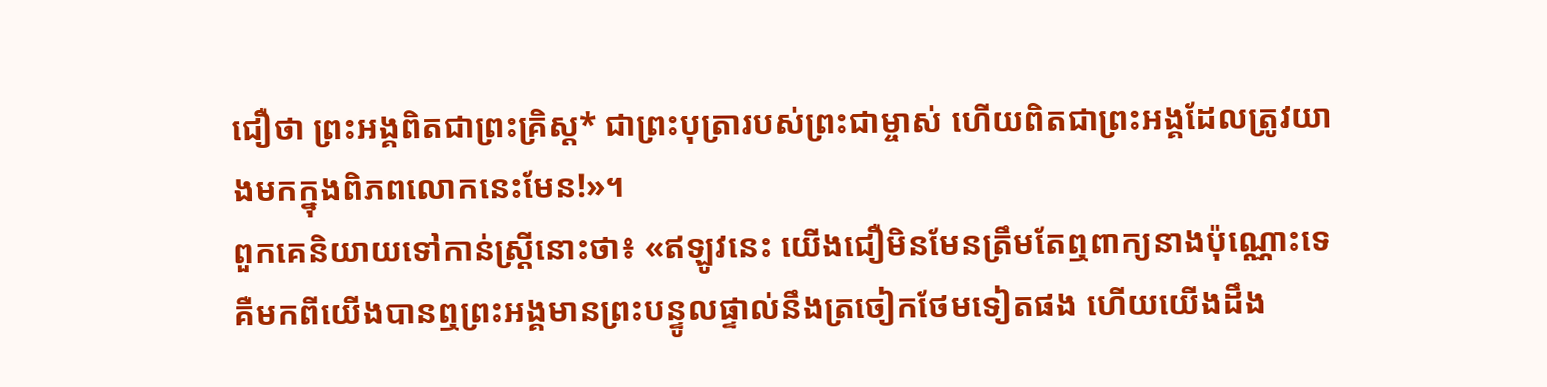ជឿថា ព្រះអង្គពិតជាព្រះគ្រិស្ត* ជាព្រះបុត្រារបស់ព្រះជាម្ចាស់ ហើយពិតជាព្រះអង្គដែលត្រូវយាងមកក្នុងពិភពលោកនេះមែន!»។
ពួកគេនិយាយទៅកាន់ស្ត្រីនោះថា៖ «ឥឡូវនេះ យើងជឿមិនមែនត្រឹមតែឮពាក្យនាងប៉ុណ្ណោះទេ គឺមកពីយើងបានឮព្រះអង្គមានព្រះបន្ទូលផ្ទាល់នឹងត្រចៀកថែមទៀតផង ហើយយើងដឹង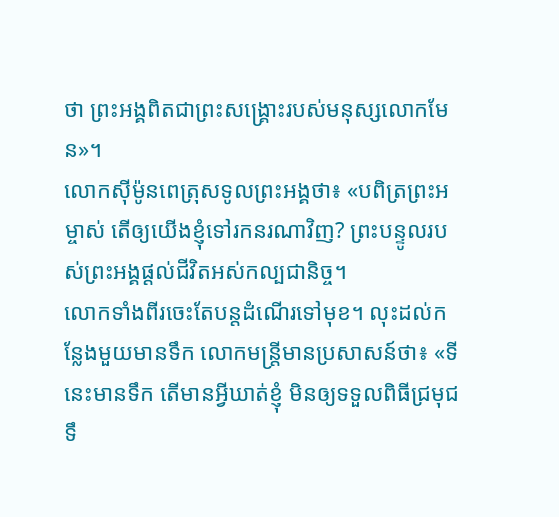ថា ព្រះអង្គពិតជាព្រះសង្គ្រោះរបស់មនុស្សលោកមែន»។
លោកស៊ីម៉ូនពេត្រុសទូលព្រះអង្គថា៖ «បពិត្រព្រះអម្ចាស់ តើឲ្យយើងខ្ញុំទៅរកនរណាវិញ? ព្រះបន្ទូលរបស់ព្រះអង្គផ្ដល់ជីវិតអស់កល្បជានិច្ច។
លោកទាំងពីរចេះតែបន្តដំណើរទៅមុខ។ លុះដល់កន្លែងមួយមានទឹក លោកមន្ត្រីមានប្រសាសន៍ថា៖ «ទីនេះមានទឹក តើមានអ្វីឃាត់ខ្ញុំ មិនឲ្យទទួលពិធីជ្រមុជទឹ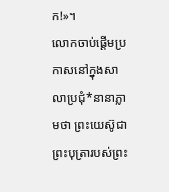ក!»។
លោកចាប់ផ្ដើមប្រកាសនៅក្នុងសាលាប្រជុំ*នានាភ្លាមថា ព្រះយេស៊ូជាព្រះបុត្រារបស់ព្រះ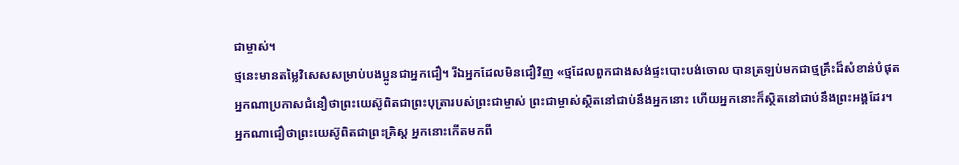ជាម្ចាស់។
ថ្មនេះមានតម្លៃវិសេសសម្រាប់បងប្អូនជាអ្នកជឿ។ រីឯអ្នកដែលមិនជឿវិញ «ថ្មដែលពួកជាងសង់ផ្ទះបោះបង់ចោល បានត្រឡប់មកជាថ្មគ្រឹះដ៏សំខាន់បំផុត
អ្នកណាប្រកាសជំនឿថាព្រះយេស៊ូពិតជាព្រះបុត្រារបស់ព្រះជាម្ចាស់ ព្រះជាម្ចាស់ស្ថិតនៅជាប់នឹងអ្នកនោះ ហើយអ្នកនោះក៏ស្ថិតនៅជាប់នឹងព្រះអង្គដែរ។
អ្នកណាជឿថាព្រះយេស៊ូពិតជាព្រះគ្រិស្ត អ្នកនោះកើតមកពី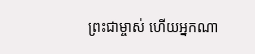ព្រះជាម្ចាស់ ហើយអ្នកណា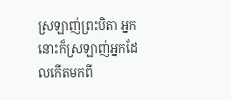ស្រឡាញ់ព្រះបិតា អ្នកនោះក៏ស្រឡាញ់អ្នកដែលកើតមកពី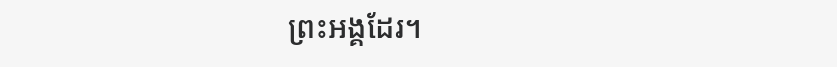ព្រះអង្គដែរ។